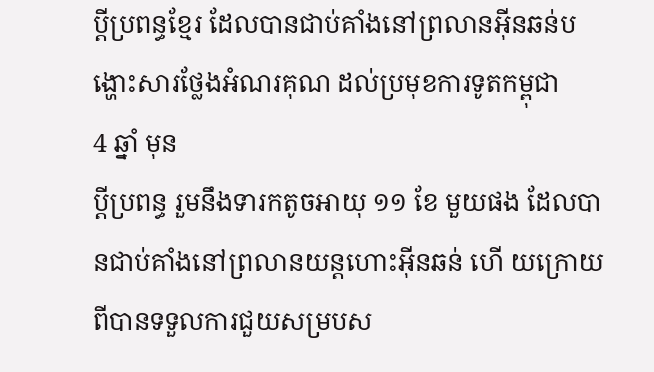ប្តីប្រពន្ធខ្មែរ ដែលបានជាប់គាំងនៅព្រលានអ៊ីនឆន់បង្ហោះសារថ្លែងអំណរគុណ ដល់ប្រមុខការទូតកម្ពុជា
4 ឆ្នាំ មុន
ប្តីប្រពន្ធ រួមនឹងទារកតូចអាយុ ១១ ខែ មួយផង ដែលបានជាប់គាំងនៅព្រលានយន្តហោះអ៊ីនឆន់ ហើ យក្រោយពីបានទទួលការជួយសម្របស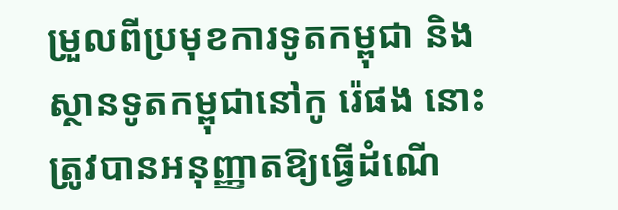ម្រួលពីប្រមុខការទូតកម្ពុជា និងស្ថានទូតកម្ពុជានៅកូ រ៉េផង នោះ ត្រូវបានអនុញ្ញាតឱ្យធ្វើដំណើ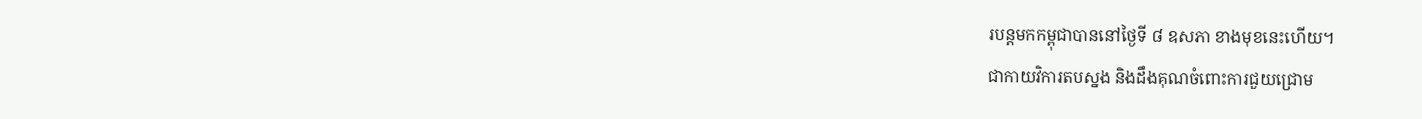របន្តមកកម្ពុជាបាននៅថ្ងៃទី ៨ ឧសភា ខាងមុខនេះហើយ។
ជាកាយវិការតបស្នង និងដឹងគុណចំពោះការជួយជ្រោម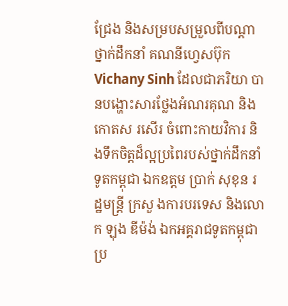ជ្រែង និងសម្របសម្រួលពីបណ្តាថ្នាក់ដឹកនាំ គណនីហ្វេសប៊ុក Vichany Sinh ដែលជាភរិយា បានបង្ហោះសារថ្លែងអំណរគុណ និងកោតស រសើរ ចំពោះកាយវិការ និងទឹកចិត្តដ៏ល្អប្រពៃរបស់ថ្នាក់ដឹកនាំទូតកម្ពុជា ឯកឧត្តម ប្រាក់ សុខុន រដ្ឋមន្ត្រី ក្រសួ ងការបរទេស និងលោក ឡុង ឌីម៉ង់ ឯកអគ្គរាជទូតកម្ពុជាប្រ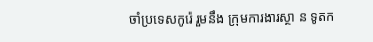ចាំប្រទេសកូរ៉េ រួមនឹង ក្រុមការងារស្ថា ន ទូតក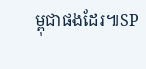ម្ពុជាផងដែរ៕SP